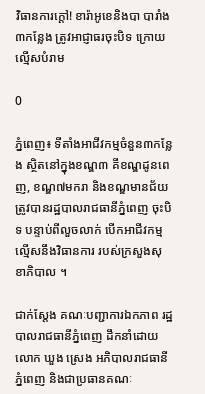វិធានការក្ដៅ! ខារ៉ាអូខេនិងបា បារាំង៣កន្លែង ត្រូវអាជ្ញាធរចុះបិទ ក្រោយល្មើសបំរាម

0

ភ្នំពេញ៖ ទីតាំងអាជីវកម្មចំនួន៣កន្លែង ស្ថិតនៅក្នុងខណ្ឌ៣ គីខណ្ឌដូនពេញ, ខណ្ឌ៧មករា និងខណ្ឌមានជ័យ ត្រូវបានរដ្ឋបាលរាជធានីភ្នំពេញ ចុះបិទ បន្ទាប់ពីលួចលាក់ បើកអាជីវកម្ម ល្មើសនឹងវិធានការ របស់ក្រសួងសុខាភិបាល ។

ជាក់ស្ដែង គណៈបញ្ជាការឯកភាព រដ្ឋបាលរាជធានីភ្នំពេញ ដឹកនាំដោយលោក ឃួង ស្រេង អភិបាលរាជធានីភ្នំពេញ និងជាប្រធានគណៈ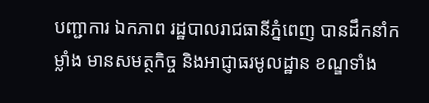បញ្ជាការ ឯកភាព រដ្ឋបាលរាជធានីភ្នំពេញ បានដឹកនាំកម្លាំង មានសមត្ថកិច្ច និងអាជ្ញាធរមូលដ្ឋាន ខណ្ឌទាំង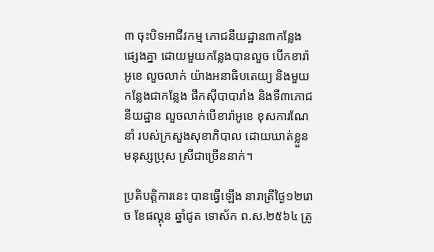៣ ចុះបិទអាជីវកម្ម ភោជនីយដ្ឋាន៣កន្លែង ផ្សេងគ្នា ដោយមួយកន្លែងបានលួច បើកខារ៉ាអូខេ លួចលាក់ យ៉ាងអនាធិបតេយ្យ និងមួយកន្លែងជាកន្លែង ផឹកស៊ីបាបារាំង និងទី៣ភោជនីយដ្ឋាន លួចលាក់បើខារ៉ាអូខេ ខុសការណែនាំ របស់ក្រសួងសុខាភិបាល ដោយឃាត់ខ្លួនមនុស្សប្រុស ស្រីជាច្រើននាក់។

ប្រតិបត្តិការនេះ បានធ្វើឡើង នារាត្រីថ្ងៃ១២រោច ខែផល្គុន ឆ្នាំជូត ទោស័ក ព.ស.២៥៦៤ ត្រូ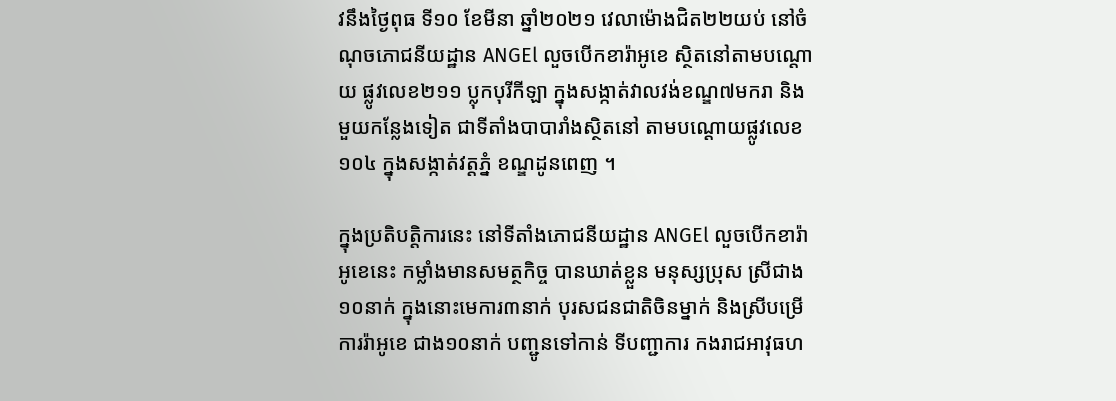វនឹងថ្ងៃពុធ ទី១០ ខែមីនា ឆ្នាំ២០២១ វេលាម៉ោងជិត២២យប់ នៅចំណុចភោជនីយដ្ឋាន ANGEl លួចបើកខារ៉ាអូខេ ស្ថិតនៅតាមបណ្តោយ ផ្លូវលេខ២១១ ប្លុកបុរីកីឡា ក្នុងសង្កាត់វាលវង់ខណ្ឌ៧មករា និងមួយកន្លែងទៀត ជាទីតាំងបាបារាំងស្ថិតនៅ តាមបណ្តោយផ្លូវលេខ ១០៤ ក្នុងសង្កាត់វត្តភ្នំ ខណ្ឌដូនពេញ ។

ក្នុងប្រតិបត្តិការនេះ នៅទីតាំងភោជនីយដ្ឋាន ANGEl លួចបើកខារ៉ាអូខេនេះ កម្លាំងមានសមត្ថកិច្ច បានឃាត់ខ្លួន មនុស្សប្រុស ស្រីជាង១០នាក់ ក្នុងនោះមេការ៣នាក់ បុរសជនជាតិចិនម្នាក់ និងស្រីបម្រើការរ៉ាអូខេ ជាង១០នាក់ បញ្ជូនទៅកាន់ ទីបញ្ជាការ កងរាជអាវុធហ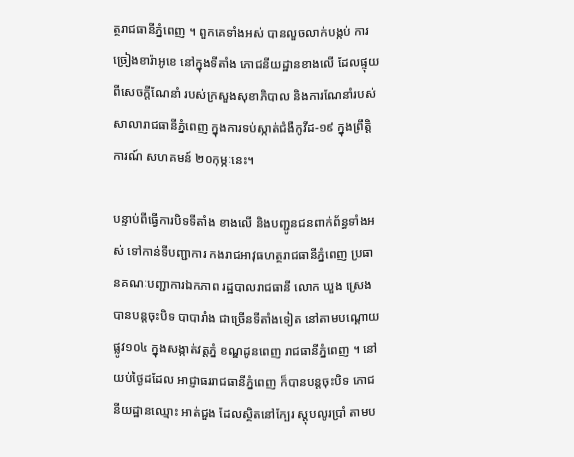ត្ថរាជធានីភ្នំពេញ ។ ពួកគេទាំងអស់ បានលួចលាក់បង្កប់ ការច្រៀងខារ៉ាអូខេ នៅក្នុងទីតាំង ភោជនីយដ្ឋានខាងលើ ដែលផ្ទុយពីសេចក្តីណែនាំ របស់ក្រសួងសុខាភិបាល និងការណែនាំរបស់ សាលារាជធានីភ្នំពេញ ក្នុងការទប់ស្កាត់ជំងឺកូវីដ-១៩ ក្នុងព្រឹត្តិការណ៍ សហគមន៍ ២០កុម្ភៈនេះ។

បន្ទាប់ពីធ្វើការបិទទីតាំង ខាងលើ និងបញ្ជូនជនពាក់ព័ន្ធទាំងអស់ ទៅកាន់ទីបញ្ជាការ កងរាជអាវុធហត្ថរាជធានីភ្នំពេញ ប្រធានគណៈបញ្ជាការឯកភាព រដ្ឋបាលរាជធានី លោក ឃួង ស្រេង បានបន្តចុះបិទ បាបារាំង ជាច្រើនទីតាំងទៀត នៅតាមបណ្ដោយផ្លូវ១០៤ ក្នុងសង្កាត់វត្តភ្នំ ខណ្ឌដូនពេញ រាជធានីភ្នំពេញ ។ នៅយប់ថ្ងៃដដែល អាជ្ញាធររាជធានីភ្នំពេញ ក៏បានបន្តចុះបិទ ភោជនីយដ្ឋានឈ្មោះ អាត់ជួង ដែលស្ថិតនៅក្បែរ ស្តុបលូរប្រាំ តាមប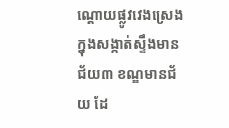ណ្ដោយផ្លូវវេងស្រេង ក្នុងសង្កាត់ស្ទឹងមានជ័យ៣ ខណ្ឌមានជ័យ ដែ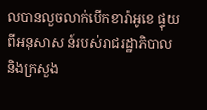លបានលួចលាក់បើកខារ៉ាអូខេ ផ្ទុយពីអនុសាស ន៍របស់រាជរដ្ឋាភិបាល និងក្រសួង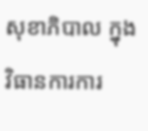សុខាភិបាល ក្នុងវិធានការការ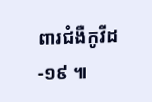ពារជំងឺកូវីដ-១៩ ៕